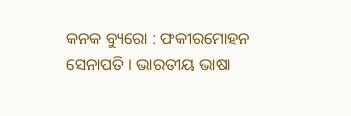କନକ ବ୍ୟୁରୋ : ଫକୀରମୋହନ ସେନାପତି । ଭାରତୀୟ ଭାଷା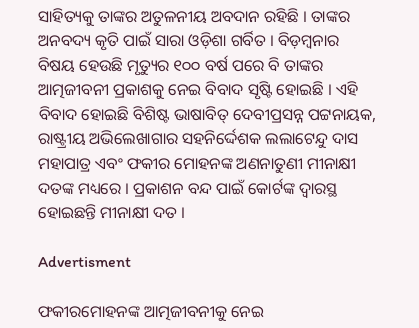ସାହିତ୍ୟକୁ ତାଙ୍କର ଅତୁଳନୀୟ ଅବଦାନ ରହିଛି । ତାଙ୍କର ଅନବଦ୍ୟ କୃତି ପାଇଁ ସାରା ଓଡ଼ିଶା ଗର୍ବିତ । ବିଡ଼ମ୍ବନାର ବିଷୟ ହେଉଛି ମୃତ୍ୟୁର ୧୦୦ ବର୍ଷ ପରେ ବି ତାଙ୍କର ଆତ୍ମଜୀବନୀ ପ୍ରକାଶକୁ ନେଇ ବିବାଦ ସୃଷ୍ଟି ହୋଇଛି । ଏହି ବିବାଦ ହୋଇଛି ବିଶିଷ୍ଟ ଭାଷାବିତ୍ ଦେବୀପ୍ରସନ୍ନ ପଟ୍ଟନାୟକ, ରାଷ୍ଟ୍ରୀୟ ଅଭିଲେଖାଗାର ସହନିର୍ଦ୍ଦେଶକ ଲଲାଟେନ୍ଦୁ ଦାସ ମହାପାତ୍ର ଏବଂ ଫକୀର ମୋହନଙ୍କ ଅଣନାତୁଣୀ ମୀନାକ୍ଷୀ ଦତଙ୍କ ମଧ୍ୟରେ । ପ୍ରକାଶନ ବନ୍ଦ ପାଇଁ କୋର୍ଟଙ୍କ ଦ୍ୱାରସ୍ଥ ହୋଇଛନ୍ତି ମୀନାକ୍ଷୀ ଦତ ।

Advertisment

ଫକୀରମୋହନଙ୍କ ଆତ୍ମଜୀବନୀକୁ ନେଇ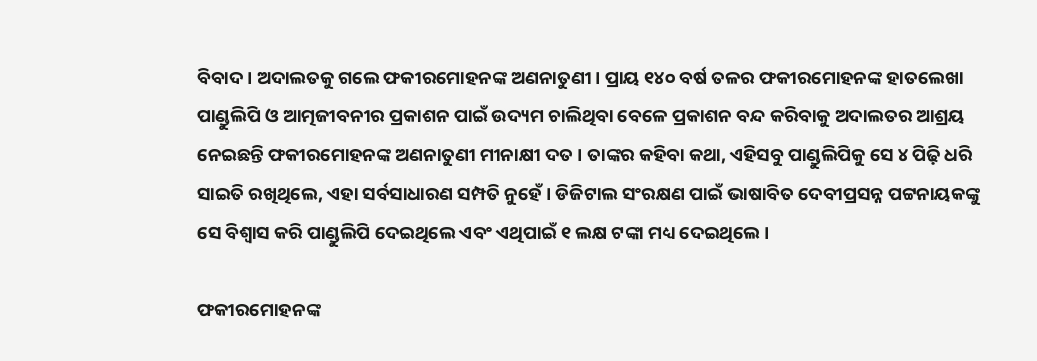ବିବାଦ । ଅଦାଲତକୁ ଗଲେ ଫକୀରମୋହନଙ୍କ ଅଣନାତୁଣୀ । ପ୍ରାୟ ୧୪୦ ବର୍ଷ ତଳର ଫକୀରମୋହନଙ୍କ ହାତଲେଖା ପାଣ୍ଡୁଲିପି ଓ ଆତ୍ମଜୀବନୀର ପ୍ରକାଶନ ପାଇଁ ଉଦ୍ୟମ ଚାଲିଥିବା ବେଳେ ପ୍ରକାଶନ ବନ୍ଦ କରିବାକୁ ଅଦାଲତର ଆଶ୍ରୟ ନେଇଛନ୍ତି ଫକୀରମୋହନଙ୍କ ଅଣନାତୁଣୀ ମୀନାକ୍ଷୀ ଦତ । ତାଙ୍କର କହିବା କଥା, ଏହିସବୁ ପାଣ୍ଡୁଲିପିକୁ ସେ ୪ ପିଢ଼ି ଧରି ସାଇତି ରଖିଥିଲେ, ଏହା ସର୍ବସାଧାରଣ ସମ୍ପତି ନୁହେଁ । ଡିଜିଟାଲ ସଂରକ୍ଷଣ ପାଇଁ ଭାଷାବିତ ଦେବୀପ୍ରସନ୍ନ ପଟ୍ଟନାୟକଙ୍କୁ ସେ ବିଶ୍ୱାସ କରି ପାଣ୍ଡୁଲିପି ଦେଇଥିଲେ ଏବଂ ଏଥିପାଇଁ ୧ ଲକ୍ଷ ଟଙ୍କା ମଧ୍ୟ ଦେଇଥିଲେ ।

ଫକୀରମୋହନଙ୍କ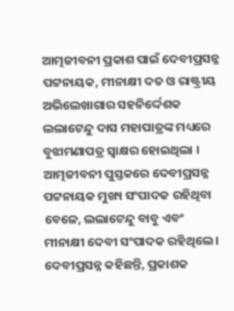ଆତ୍ମଜୀବନୀ ପ୍ରକାଶ ପାଇଁ ଦେବୀପ୍ରସନ୍ନ ପଟ୍ଟନାୟକ, ମୀନାକ୍ଷୀ ଦତ ଓ ରାଷ୍ଟ୍ରୀୟ ଅଭିଲେଖାଗାର ସହନିର୍ଦ୍ଦେଶକ ଲଲାଟେନ୍ଦୁ ଦାସ ମହାପାତ୍ରଙ୍କ ମଧ୍ୟରେ ବୁଝାମଣାପତ୍ର ସ୍ୱାକ୍ଷର ହୋଇଥିଲା । ଆତ୍ମଜୀବନୀ ପୁସ୍ତକରେ ଦେବୀପ୍ରସନ୍ନ ପଟ୍ଟନାୟକ ମୁଖ୍ୟ ସଂପାଦକ ରହିଥିବା ବେଳେ, ଲଲାଟେନ୍ଦୁ ବାବୁ ଏବଂ ମୀନାକ୍ଷୀ ଦେବୀ ସଂପାଦକ ରହିଥିଲେ । ଦେବୀପ୍ରସନ୍ନ କହିଛନ୍ତି, ପ୍ରକାଶକ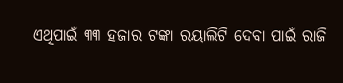ଏଥିପାଇଁ ୩୩ ହଜାର ଟଙ୍କା ରୟାଲିଟି ଦେବା ପାଇଁ ରାଜି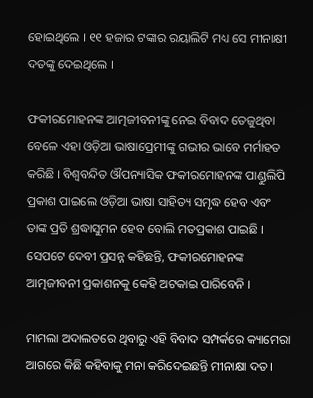ହୋଇଥିଲେ । ୧୧ ହଜାର ଟଙ୍କାର ରୟାଲିଟି ମଧ୍ୟ ସେ ମୀନାକ୍ଷୀ ଦତଙ୍କୁ ଦେଇଥିଲେ ।

ଫକୀରମୋହନଙ୍କ ଆତ୍ମଜୀବନୀଙ୍କୁ ନେଇ ବିବାଦ ତେଜୁଥିବା ବେଳେ ଏହା ଓଡ଼ିଆ ଭାଷାପ୍ରେମୀଙ୍କୁ ଗଭୀର ଭାବେ ମର୍ମାହତ କରିଛି । ବିଶ୍ୱବନ୍ଦିତ ଔପନ୍ୟାସିକ ଫକୀରମୋହନଙ୍କ ପାଣ୍ଡୁଲିପି ପ୍ରକାଶ ପାଇଲେ ଓଡ଼ିଆ ଭାଷା ସାହିତ୍ୟ ସମୃଦ୍ଧ ହେବ ଏବଂ ତାଙ୍କ ପ୍ରତି ଶ୍ରଦ୍ଧାସୁମନ ହେବ ବୋଲି ମତପ୍ରକାଶ ପାଇଛି । ସେପଟେ ଦେବୀ ପ୍ରସନ୍ନ କହିଛନ୍ତି, ଫକୀରମୋହନଙ୍କ ଆତ୍ମଜୀବନୀ ପ୍ରକାଶନକୁ କେହି ଅଟକାଇ ପାରିବେନି ।

ମାମଲା ଅଦାଲତରେ ଥିବାରୁ ଏହି ବିବାଦ ସମ୍ପର୍କରେ କ୍ୟାମେରା ଆଗରେ କିଛି କହିବାକୁ ମନା କରିଦେଇଛନ୍ତି ମୀନାକ୍ଷା ଦତ ।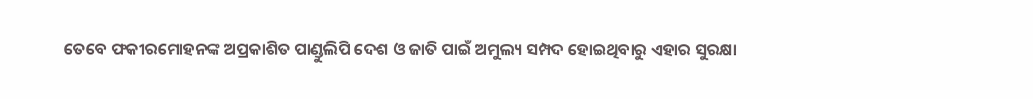ତେବେ ଫକୀରମୋହନଙ୍କ ଅପ୍ରକାଶିତ ପାଣ୍ଡୁଲିପି ଦେଶ ଓ ଜାତି ପାଇଁ ଅମୁଲ୍ୟ ସମ୍ପଦ ହୋଇଥିବାରୁ ଏହାର ସୁରକ୍ଷା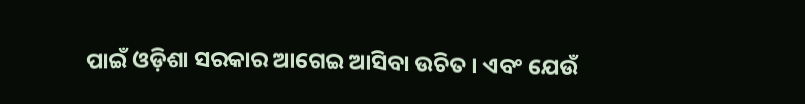ପାଇଁ ଓଡ଼ିଶା ସରକାର ଆଗେଇ ଆସିବା ଉଚିତ । ଏବଂ ଯେଉଁ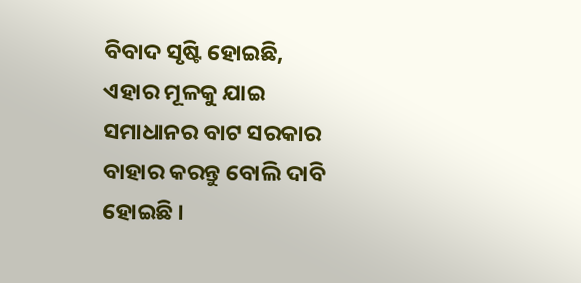ବିବାଦ ସୃଷ୍ଟି ହୋଇଛି, ଏହାର ମୂଳକୁ ଯାଇ ସମାଧାନର ବାଟ ସରକାର ବାହାର କରନ୍ତୁ ବୋଲି ଦାବି ହୋଇଛି ।